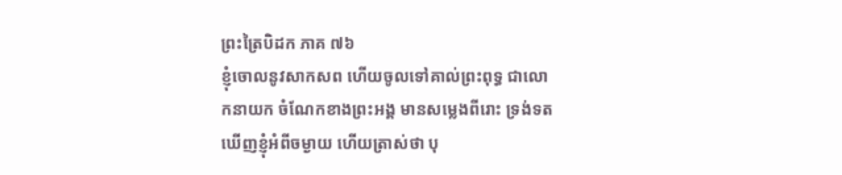ព្រះត្រៃបិដក ភាគ ៧៦
ខ្ញុំចោលនូវសាកសព ហើយចូលទៅគាល់ព្រះពុទ្ធ ជាលោកនាយក ចំណែកខាងព្រះអង្គ មានសម្លេងពីរោះ ទ្រង់ទតឃើញខ្ញុំអំពីចម្ងាយ ហើយត្រាស់ថា បុ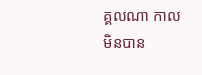គ្គលណា កាលមិនបាន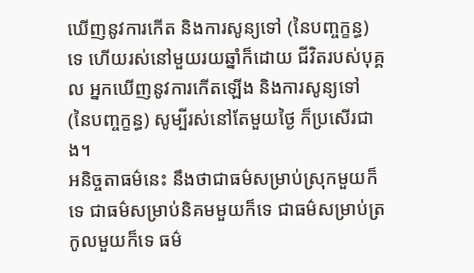ឃើញនូវការកើត និងការសូន្យទៅ (នៃបញ្ចក្ខន្ធ) ទេ ហើយរស់នៅមួយរយឆ្នាំក៏ដោយ ជីវិតរបស់បុគ្គល អ្នកឃើញនូវការកើតឡើង និងការសូន្យទៅ (នៃបញ្ចក្ខន្ធ) សូម្បីរស់នៅតែមួយថ្ងៃ ក៏ប្រសើរជាង។
អនិច្ចតាធម៌នេះ នឹងថាជាធម៌សម្រាប់ស្រុកមួយក៏ទេ ជាធម៌សម្រាប់និគមមួយក៏ទេ ជាធម៌សម្រាប់ត្រកូលមួយក៏ទេ ធម៌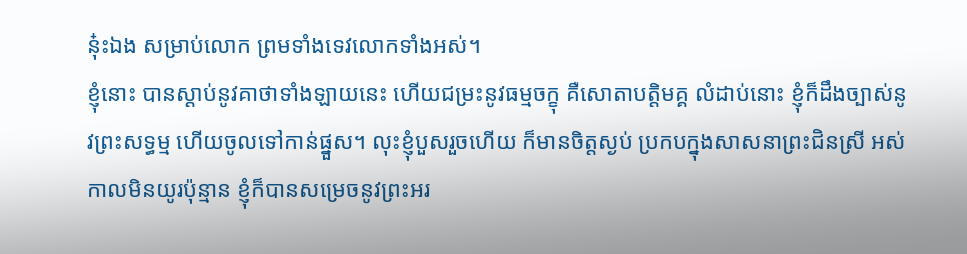នុ៎ះឯង សម្រាប់លោក ព្រមទាំងទេវលោកទាំងអស់។
ខ្ញុំនោះ បានស្ដាប់នូវគាថាទាំងឡាយនេះ ហើយជម្រះនូវធម្មចក្ខុ គឺសោតាបត្តិមគ្គ លំដាប់នោះ ខ្ញុំក៏ដឹងច្បាស់នូវព្រះសទ្ធម្ម ហើយចូលទៅកាន់ផ្នួស។ លុះខ្ញុំបួសរួចហើយ ក៏មានចិត្តស្ងប់ ប្រកបក្នុងសាសនាព្រះជិនស្រី អស់កាលមិនយូរប៉ុន្មាន ខ្ញុំក៏បានសម្រេចនូវព្រះអរ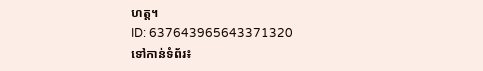ហត្ត។
ID: 637643965643371320
ទៅកាន់ទំព័រ៖